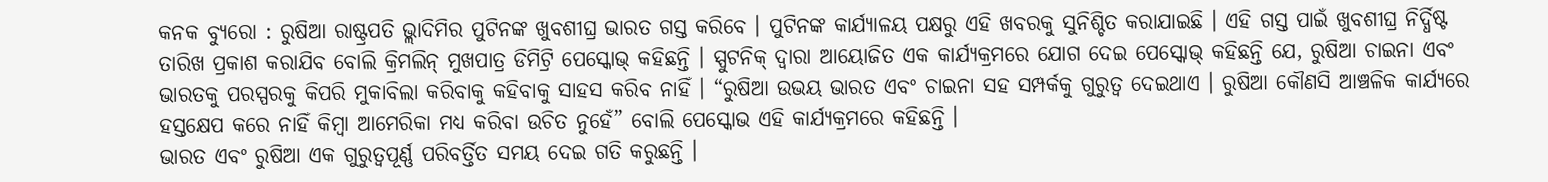କନକ ବ୍ୟୁରୋ : ରୁଷିଆ ରାଷ୍ଟ୍ରପତି ଭ୍ଲାଦିମିର ପୁଟିନଙ୍କ ଖୁବଶୀଘ୍ର ଭାରତ ଗସ୍ତ କରିବେ । ପୁଟିନଙ୍କ କାର୍ଯ୍ୟାଳୟ ପକ୍ଷରୁ ଏହି ଖବରକୁ ସୁନିଶ୍ଚିତ କରାଯାଇଛି । ଏହି ଗସ୍ତ ପାଇଁ ଖୁବଶୀଘ୍ର ନିର୍ଦ୍ଧିଷ୍ଟ ତାରିଖ ପ୍ରକାଶ କରାଯିବ ବୋଲି କ୍ରିମଲିନ୍ ମୁଖପାତ୍ର ଡିମିଟ୍ରି ପେସ୍କୋଭ୍ କହିଛନ୍ତି । ସ୍ପୁଟନିକ୍ ଦ୍ୱାରା ଆୟୋଜିତ ଏକ କାର୍ଯ୍ୟକ୍ରମରେ ଯୋଗ ଦେଇ ପେସ୍କୋଭ୍ କହିଛନ୍ତି ଯେ, ରୁଷିଆ ଚାଇନା ଏବଂ ଭାରତକୁ ପରସ୍ପରକୁ କିପରି ମୁକାବିଲା କରିବାକୁ କହିବାକୁ ସାହସ କରିବ ନାହିଁ । “ରୁଷିଆ ଉଭୟ ଭାରତ ଏବଂ ଚାଇନା ସହ ସମ୍ପର୍କକୁ ଗୁରୁତ୍ୱ ଦେଇଥାଏ । ରୁଷିଆ କୌଣସି ଆଞ୍ଚଳିକ କାର୍ଯ୍ୟରେ ହସ୍ତକ୍ଷେପ କରେ ନାହିଁ କିମ୍ବା ଆମେରିକା ମଧ୍ୟ କରିବା ଉଚିତ ନୁହେଁ” ବୋଲି ପେସ୍କୋଭ ଏହି କାର୍ଯ୍ୟକ୍ରମରେ କହିଛନ୍ତି ।
ଭାରତ ଏବଂ ରୁଷିଆ ଏକ ଗୁରୁତ୍ୱପୂର୍ଣ୍ଣ ପରିବର୍ତ୍ତିତ ସମୟ ଦେଇ ଗତି କରୁଛନ୍ତି ।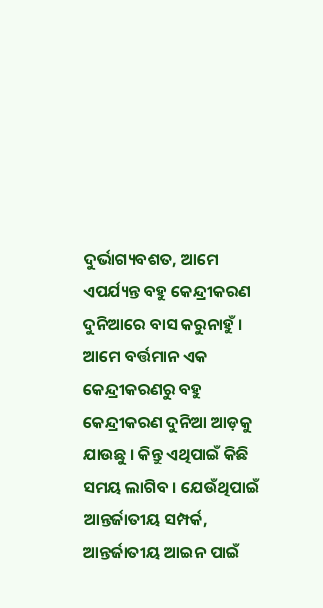ଦୁର୍ଭାଗ୍ୟବଶତ, ଆମେ ଏପର୍ଯ୍ୟନ୍ତ ବହୁ କେନ୍ଦ୍ରୀକରଣ ଦୁନିଆରେ ବାସ କରୁନାହୁଁ । ଆମେ ବର୍ତ୍ତମାନ ଏକ କେନ୍ଦ୍ରୀକରଣରୁ ବହୁ କେନ୍ଦ୍ରୀକରଣ ଦୁନିଆ ଆଡ଼କୁ ଯାଉଛୁ । କିନ୍ତୁ ଏଥିପାଇଁ କିଛି ସମୟ ଲାଗିବ । ଯେଉଁଥିପାଇଁ ଆନ୍ତର୍ଜାତୀୟ ସମ୍ପର୍କ, ଆନ୍ତର୍ଜାତୀୟ ଆଇନ ପାଇଁ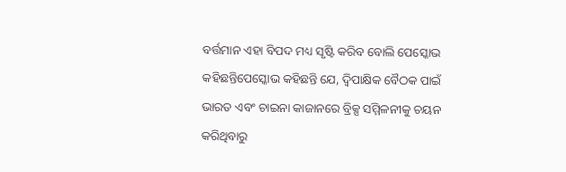ବର୍ତ୍ତମାନ ଏହା ବିପଦ ମଧ୍ୟ ସୃଷ୍ଟି କରିବ ବୋଲି ପେସ୍କୋଭ କହିଛନ୍ତିପେସ୍କୋଭ କହିଛନ୍ତି ଯେ, ଦ୍ୱିପାକ୍ଷିକ ବୈଠକ ପାଇଁ ଭାରତ ଏବଂ ଚାଇନା କାଜାନରେ ବ୍ରିକ୍ସ ସମ୍ମିଳନୀକୁ ଚୟନ କରିଥିବାରୁ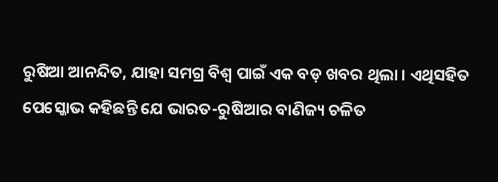ରୁଷିଆ ଆନନ୍ଦିତ, ଯାହା ସମଗ୍ର ବିଶ୍ୱ ପାଇଁ ଏକ ବଡ଼ ଖବର ଥିଲା । ଏଥିସହିତ ପେସ୍କୋଭ କହିଛନ୍ତି ଯେ ଭାରତ-ରୁଷିଆର ବାଣିଜ୍ୟ ଚଳିତ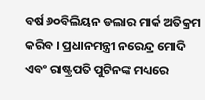ବର୍ଷ ୬୦ବିଲିୟନ ଡଲାର ମାର୍କ ଅତିକ୍ରମ କରିବ । ପ୍ରଧାନମନ୍ତ୍ରୀ ନରେନ୍ଦ୍ର ମୋଦି ଏବଂ ରାଷ୍ଟ୍ରପତି ପୁଟିନଙ୍କ ମଧ୍ୟରେ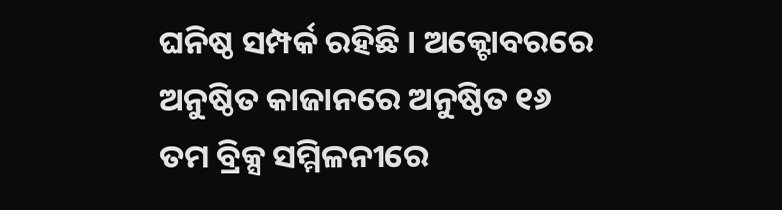ଘନିଷ୍ଠ ସମ୍ପର୍କ ରହିଛି । ଅକ୍ଟୋବରରେ ଅନୁଷ୍ଠିତ କାଜାନରେ ଅନୁଷ୍ଠିତ ୧୬ ତମ ବ୍ରିକ୍ସ ସମ୍ମିଳନୀରେ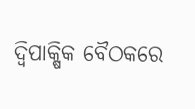ଦ୍ୱିପାକ୍ଷିକ ବୈଠକରେ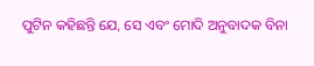ପୁଟିନ କହିଛନ୍ତି ଯେ, ସେ ଏବଂ ମୋଦି ଅନୁବାଦକ ବିନା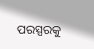ପରସ୍ପରକୁ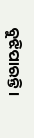ବୁଝିପାରନ୍ତି ।